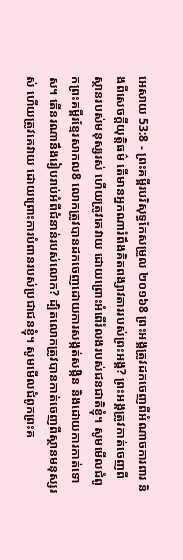អេសាយ 53:8 - ព្រះគម្ពីរបរិសុទ្ធកែសម្រួល ២០១៦8 ព្រះអង្គត្រូវដកចេញពីអំណាចការពារ និងពីសេចក្ដីយុត្តិធម៌ តើមានអ្នកណារំពឹងគិតពង្សាវតាររបស់ព្រះអង្គ? ព្រះអង្គត្រូវកាត់ចេញពីស្ថានរបស់មនុស្សរស់ ហើយត្រូវគេវាយ ដោយព្រោះអំពើរំលងរបស់ជនជាតិខ្ញុំ។ សូមមើលជំពូកព្រះគម្ពីរខ្មែរសាកល8 លោកត្រូវបានដកចេញដោយការសង្កត់សង្កិន និងដោយការកាត់ទោស។ តើនរណានឹងរៀបរាប់អំពីជំនាន់របស់លោក? ដ្បិតលោកត្រូវបានកាត់ចេញពីស្ថានមនុស្សរស់ ហើយត្រូវគេវាយ ដោយព្រោះការបំពានរបស់ប្រជាជនខ្ញុំ។ សូមមើលជំពូកព្រះគ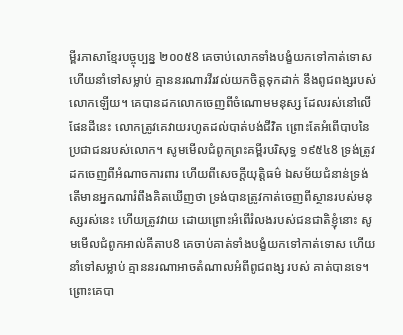ម្ពីរភាសាខ្មែរបច្ចុប្បន្ន ២០០៥8 គេចាប់លោកទាំងបង្ខំយកទៅកាត់ទោស ហើយនាំទៅសម្លាប់ គ្មាននរណារវីរវល់យកចិត្តទុកដាក់ នឹងពូជពង្សរបស់លោកឡើយ។ គេបានដកលោកចេញពីចំណោមមនុស្ស ដែលរស់នៅលើផែនដីនេះ លោកត្រូវគេវាយរហូតដល់បាត់បង់ជីវិត ព្រោះតែអំពើបាបនៃប្រជាជនរបស់លោក។ សូមមើលជំពូកព្រះគម្ពីរបរិសុទ្ធ ១៩៥៤8 ទ្រង់ត្រូវដកចេញពីអំណាចការពារ ហើយពីសេចក្ដីយុត្តិធម៌ ឯសម័យជំនាន់ទ្រង់ តើមានអ្នកណារំពឹងគិតឃើញថា ទ្រង់បានត្រូវកាត់ចេញពីស្ថានរបស់មនុស្សរស់នេះ ហើយត្រូវវាយ ដោយព្រោះអំពើរំលងរបស់ជនជាតិខ្ញុំនោះ សូមមើលជំពូកអាល់គីតាប8 គេចាប់គាត់ទាំងបង្ខំយកទៅកាត់ទោស ហើយនាំទៅសម្លាប់ គ្មាននរណាអាចតំណាលអំពីពូជពង្ស របស់ គាត់បានទេ។ ព្រោះគេបា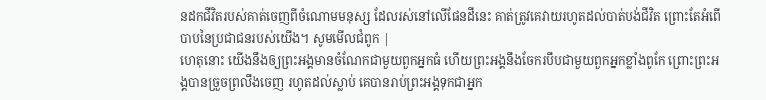នដកជីវិតរបស់គាត់ចេញពីចំណោមមនុស្ស ដែលរស់នៅលើផែនដីនេះ គាត់ត្រូវគេវាយរហូតដល់បាត់បង់ជីវិត ព្រោះតែអំពើបាបនៃប្រជាជនរបស់យើង។ សូមមើលជំពូក |
ហេតុនោះ យើងនឹងឲ្យព្រះអង្គមានចំណែកជាមួយពួកអ្នកធំ ហើយព្រះអង្គនឹងចែករបឹបជាមួយពួកអ្នកខ្លាំងពូកែ ព្រោះព្រះអង្គបានច្រួចព្រលឹងចេញ រហូតដល់ស្លាប់ គេបានរាប់ព្រះអង្គទុកជាអ្នក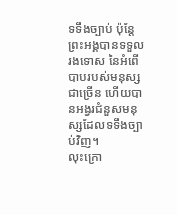ទទឹងច្បាប់ ប៉ុន្តែ ព្រះអង្គបានទទួលរងទោស នៃអំពើបាបរបស់មនុស្សជាច្រើន ហើយបានអង្វរជំនួសមនុស្សដែលទទឹងច្បាប់វិញ។
លុះក្រោ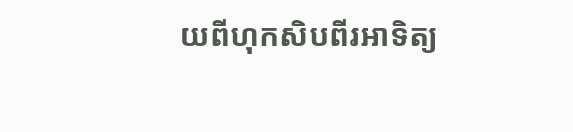យពីហុកសិបពីរអាទិត្យ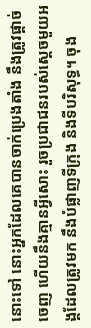នោះទៅ នោះអ្នកដែលគេបានចាក់ប្រេងតាំង នឹងត្រូវផ្តាច់ចេញ ហើយនឹងគ្មានអ្វីសោះ រួចប្រជាជនរបស់ស្ដេចមួយអង្គដែលត្រូវមក នឹងបំផ្លាញទីក្រុង និងទីបរិសុទ្ធ។ ចុង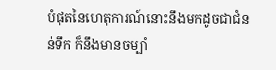បំផុតនៃហេតុការណ៍នោះនឹងមកដូចជាជំនន់ទឹក ក៏នឹងមានចម្បាំ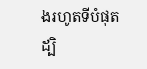ងរហូតទីបំផុត ដ្បិ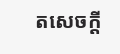តសេចក្ដី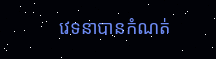វេទនាបានកំណត់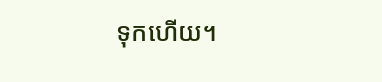ទុកហើយ។